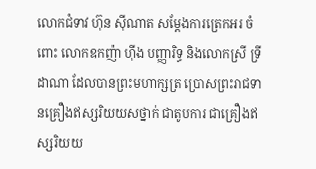លោកជំទាវ ហ៊ុន ស៊ីណាត សម្តែងការត្រេកអរ ចំពោះ លោកឧកញ៉ា ហុីង បញ្ញារិទ្ធ និងលោកស្រី ទ្រី ដាណា ដែលបានព្រះមហាក្សត្រ ប្រោសព្រះរាជទានគ្រឿងឥស្សរិយយសថ្នាក់ ជាតូបការ ជាគ្រឿងឥស្សរិយយ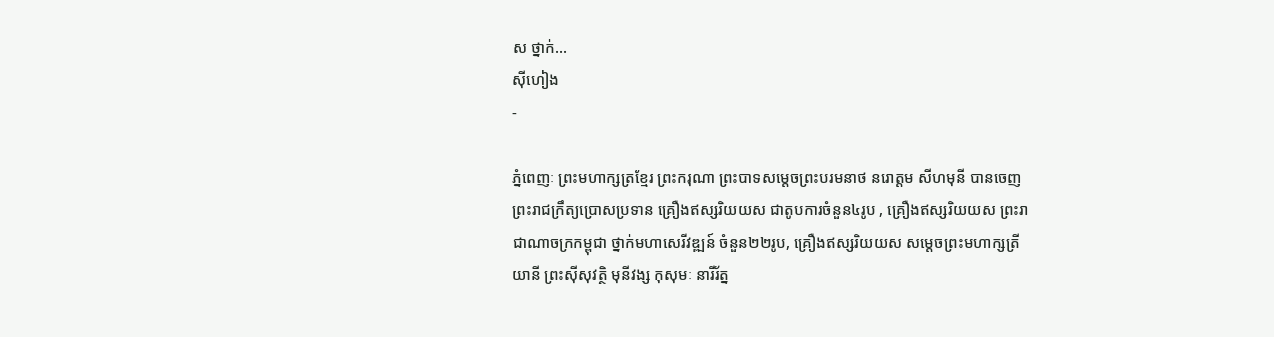ស ថ្នាក់...
ស៊ីហៀង
-

ភ្នំពេញៈ ព្រះមហាក្សត្រខ្មែរ ព្រះករុណា ព្រះបាទសម្តេចព្រះបរមនាថ នរោត្តម សីហមុនី បានចេញព្រះរាជក្រឹត្យប្រោសប្រទាន គ្រឿងឥស្សរិយយស ជាតូបការចំនួន៤រូប , គ្រឿងឥស្សរិយយស ព្រះរាជាណាចក្រកម្ពុជា ថ្នាក់មហាសេរីវឌ្ឍន៍ ចំនួន២២រូប, គ្រឿងឥស្សរិយយស សម្តេចព្រះមហាក្សត្រីយានី ព្រះស៊ីសុវត្ថិ មុនីវង្ស កុសុមៈ នារីរ័ត្ន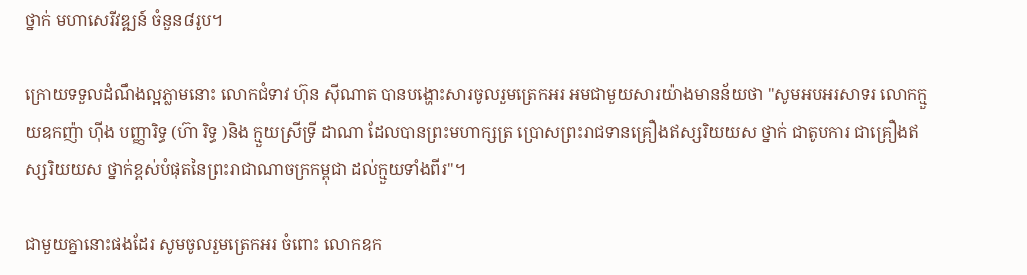ថ្នាក់ មហាសេរីវឌ្ឍន៍ ចំនួន៨រូប។

ក្រោយទទួលដំណឹងល្អភ្លាមនោះ លោកជំទាវ ហ៊ុន ស៊ីណាត បានបង្ហោះសារចូលរួមត្រេកអរ អមជាមួយសារយ៉ាងមានន័យថា "សូមអបអរសាទរ លោកក្មួយឧកញ៉ា ហុីង បញ្ញារិទ្ធ (ហ៊ា រិទ្ធ )និង ក្មួយស្រីទ្រី ដាណា ដែលបានព្រះមហាក្សត្រ ប្រោសព្រះរាជទានគ្រឿងឥស្សរិយយស ថ្នាក់ ជាតូបការ ជាគ្រឿងឥស្សរិយយស ថ្នាក់ខ្ពស់បំផុតនៃព្រះរាជាណាចក្រកម្ពុជា ដល់ក្មួយទាំងពីរ"។

ជាមួយគ្នានោះផងដែរ សូមចូលរួមត្រេកអរ ចំពោះ លោកឧក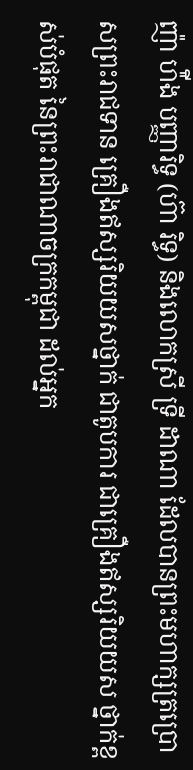ញ៉ា ហ៉ីង បញ្ញារិទ្ធ (ហ៊ា រិទ្ធ) និងលោកស្រី ទ្រី ដាណា ដែលបានព្រះមហាក្សត្រប្រោសព្រះរាជទាន គ្រឿងឥស្សរិយយសថ្នាក់ ជាតូបការ ជាគ្រឿងឥស្សរិយយស ថ្នាក់ខ្ពស់បំផុត នៃព្រះរាជាណាចក្រកម្ពុជា ដល់អ្នក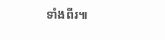ទាំងពីរ៕